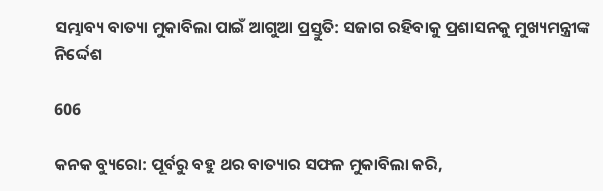ସମ୍ଭାବ୍ୟ ବାତ୍ୟା ମୁକାବିଲା ପାଇଁ ଆଗୁଆ ପ୍ରସ୍ତୁତି: ସଜାଗ ରହିବାକୁ ପ୍ରଶାସନକୁ ମୁଖ୍ୟମନ୍ତ୍ରୀଙ୍କ ନିର୍ଦ୍ଦେଶ

606

କନକ ବ୍ୟୁରୋ: ପୂର୍ବରୁ ବହୁ ଥର ବାତ୍ୟାର ସଫଳ ମୁକାବିଲା କରି,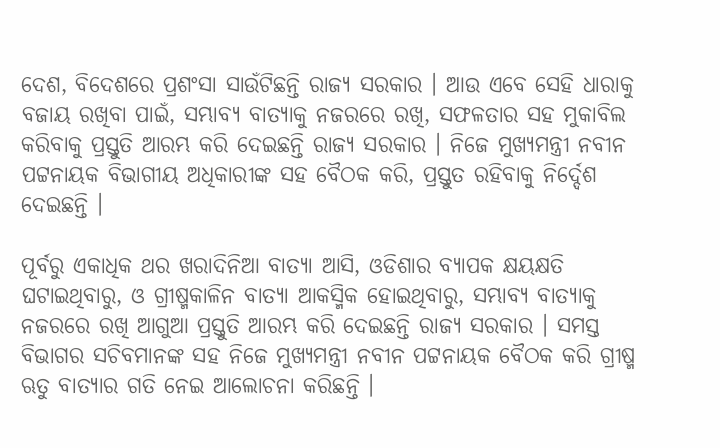ଦେଶ, ବିଦେଶରେ ପ୍ରଶଂସା ସାଉଁଟିଛନ୍ତି ରାଜ୍ୟ ସରକାର । ଆଉ ଏବେ ସେହି ଧାରାକୁ ବଜାୟ ରଖିବା ପାଇଁ, ସମ୍ଭାବ୍ୟ ବାତ୍ୟାକୁ ନଜରରେ ରଖି, ସଫଳତାର ସହ ମୁକାବିଲ କରିବାକୁ ପ୍ରସ୍ତୁତି ଆରମ୍ଭ କରି ଦେଇଛନ୍ତି ରାଜ୍ୟ ସରକାର । ନିଜେ ମୁଖ୍ୟମନ୍ତ୍ରୀ ନବୀନ ପଟ୍ଟନାୟକ ବିଭାଗୀୟ ଅଧିକାରୀଙ୍କ ସହ ବୈଠକ କରି, ପ୍ରସ୍ତୁତ ରହିବାକୁ ନିର୍ଦ୍ଦେଶ ଦେଇଛନ୍ତି ।

ପୂର୍ବରୁ ଏକାଧିକ ଥର ଖରାଦିନିଆ ବାତ୍ୟା ଆସି, ଓଡିଶାର ବ୍ୟାପକ କ୍ଷୟକ୍ଷତି ଘଟାଇଥିବାରୁ, ଓ ଗ୍ରୀଷ୍ମକାଳିନ ବାତ୍ୟା ଆକସ୍ମିକ ହୋଇଥିବାରୁ, ସମ୍ଭାବ୍ୟ ବାତ୍ୟାକୁ ନଜରରେ ରଖି ଆଗୁଆ ପ୍ରସ୍ତୁତି ଆରମ୍ଭ କରି ଦେଇଛନ୍ତି ରାଜ୍ୟ ସରକାର । ସମସ୍ତ ବିଭାଗର ସଚିବମାନଙ୍କ ସହ ନିଜେ ମୁଖ୍ୟମନ୍ତ୍ରୀ ନବୀନ ପଟ୍ଟନାୟକ ବୈଠକ କରି ଗ୍ରୀଷ୍ମ ଋତୁ ବାତ୍ୟାର ଗତି ନେଇ ଆଲୋଚନା କରିଛନ୍ତି ।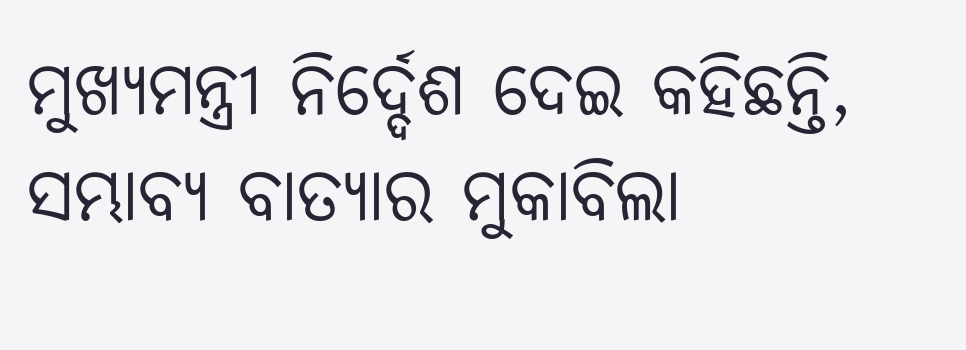ମୁଖ୍ୟମନ୍ତ୍ରୀ ନିର୍ଦ୍ଦେଶ ଦେଇ କହିଛନ୍ତି, ସମ୍ଭାବ୍ୟ ବାତ୍ୟାର ମୁକାବିଲା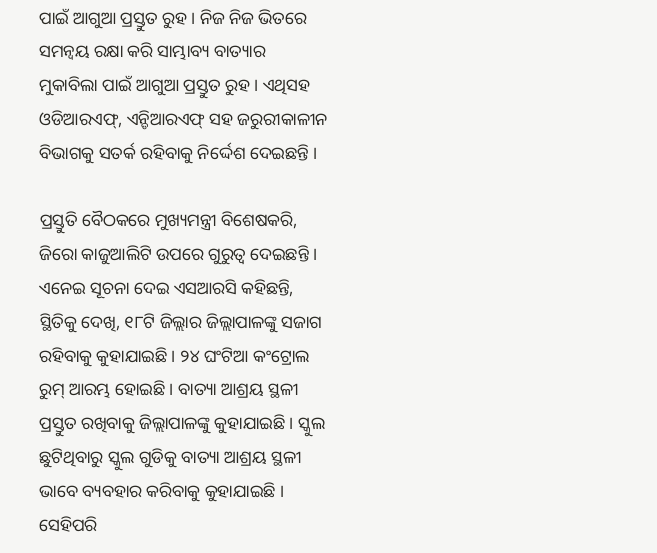ପାଇଁ ଆଗୁଆ ପ୍ରସ୍ତୁତ ରୁହ । ନିଜ ନିଜ ଭିତରେ ସମନ୍ୱୟ ରକ୍ଷା କରି ସାମ୍ଭାବ୍ୟ ବାତ୍ୟାର ମୁକାବିଲା ପାଇଁ ଆଗୁଆ ପ୍ରସ୍ତୁତ ରୁହ । ଏଥିସହ ଓଡିଆରଏଫ୍, ଏନ୍ଡିଆରଏଫ୍ ସହ ଜରୁରୀକାଳୀନ ବିଭାଗକୁ ସତର୍କ ରହିବାକୁ ନିର୍ଦ୍ଦେଶ ଦେଇଛନ୍ତି ।

ପ୍ରସ୍ତୁତି ବୈଠକରେ ମୁଖ୍ୟମନ୍ତ୍ରୀ ବିଶେଷକରି, ଜିରୋ କାଜୁଆଲିଟି ଉପରେ ଗୁରୁତ୍ୱ ଦେଇଛନ୍ତି । ଏନେଇ ସୂଚନା ଦେଇ ଏସଆରସି କହିଛନ୍ତି, ସ୍ଥିତିକୁ ଦେଖି, ୧୮ଟି ଜିଲ୍ଲାର ଜିଲ୍ଲାପାଳଙ୍କୁ ସଜାଗ ରହିବାକୁ କୁହାଯାଇଛି । ୨୪ ଘଂଟିଆ କଂଟ୍ରୋଲ ରୁମ୍ ଆରମ୍ଭ ହୋଇଛି । ବାତ୍ୟା ଆଶ୍ରୟ ସ୍ଥଳୀ ପ୍ରସ୍ତୁତ ରଖିବାକୁ ଜିଲ୍ଲାପାଳଙ୍କୁ କୁହାଯାଇଛି । ସ୍କୁଲ ଛୁଟିଥିବାରୁ ସ୍କୁଲ ଗୁଡିକୁ ବାତ୍ୟା ଆଶ୍ରୟ ସ୍ଥଳୀ ଭାବେ ବ୍ୟବହାର କରିବାକୁ କୁହାଯାଇଛି । ସେହିପରି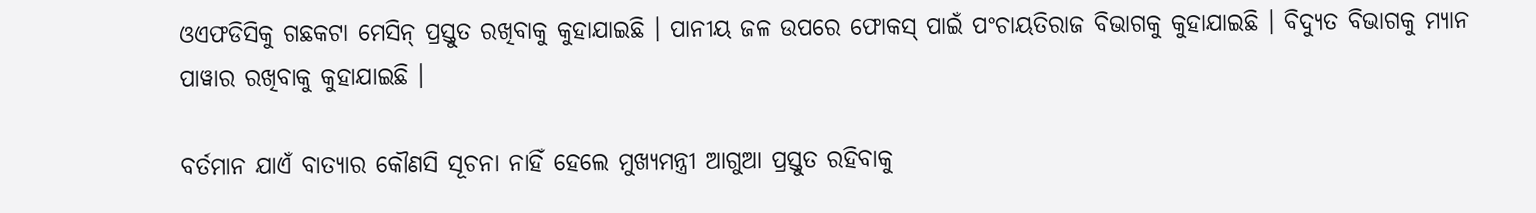ଓଏଫଡିସିକୁ ଗଛକଟା ମେସିନ୍ ପ୍ରସ୍ତୁତ ରଖିବାକୁ କୁହାଯାଇଛି । ପାନୀୟ ଜଳ ଉପରେ ଫୋକସ୍ ପାଇଁ ପଂଚାୟତିରାଜ ବିଭାଗକୁ କୁହାଯାଇଛି । ବିଦ୍ୟୁତ ବିଭାଗକୁ ମ୍ୟାନ ପାୱାର ରଖିବାକୁ କୁହାଯାଇଛି ।

ବର୍ତମାନ ଯାଏଁ ବାତ୍ୟାର କୌଣସି ସୂଚନା ନାହିଁ ହେଲେ ମୁଖ୍ୟମନ୍ତ୍ରୀ ଆଗୁଆ ପ୍ରସ୍ତୁତ ରହିବାକୁ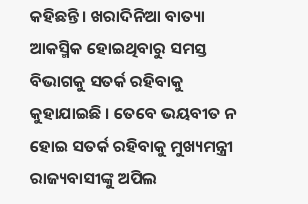କହିଛନ୍ତି । ଖରାଦିନିଆ ବାତ୍ୟା ଆକସ୍ମିକ ହୋଇଥିବାରୁ ସମସ୍ତ ବିଭାଗକୁ ସତର୍କ ରହିବାକୁ କୁହାଯାଇଛି । ତେବେ ଭୟବୀତ ନ ହୋଇ ସତର୍କ ରହିବାକୁ ମୁଖ୍ୟମନ୍ତ୍ରୀ ରାଜ୍ୟବାସୀଙ୍କୁ ଅପିଲ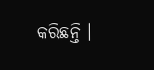କରିଛନ୍ତି ।